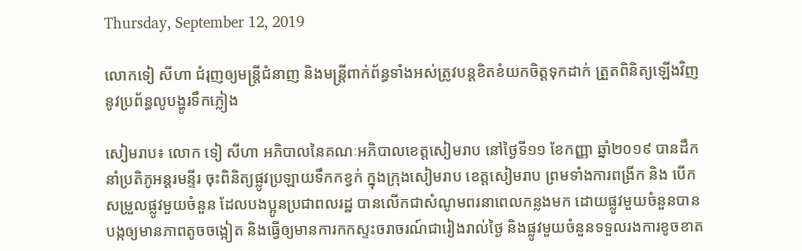Thursday, September 12, 2019

លោកទៀ សីហា ជំរុញឲ្យមន្ត្រីជំនាញ និងមន្ត្រីពាក់ព័ន្ធទាំងអស់ត្រូវបន្តខិតខំយកចិត្តទុកដាក់ ត្រួតពិនិត្យឡើងវិញនូវប្រព័ន្ធលូបង្ហូរទឹកភ្លៀង

សៀមរាប៖ លោក ទៀ សីហា អភិបាលនៃគណៈអភិបាលខេត្តសៀមរាប នៅថ្ងៃទី១១ ខែកញ្ញា ឆ្នាំ២០១៩ បានដឹកនាំប្រតិភូអន្តរមន្ទីរ ចុះពិនិត្យផ្លូវប្រឡាយទឹកកខ្វក់ ក្នុងក្រុងសៀមរាប ខេត្តសៀមរាប ព្រមទាំងការពង្រីក និង បើកសម្រួលផ្លូវមួយចំនួន ដែលបងប្អូនប្រជាពលរដ្ឋ បានលើកជាសំណូមពរនាពេលកន្លងមក ដោយផ្លូវមួយចំនួនបានបង្កឲ្យមានភាពតូចចង្អៀត និងធ្វើឲ្យមានការកកស្ទះចរាចរណ៍ជារៀងរាល់ថ្ងៃ និងផ្លូវមួយចំនួនទទួលរងការខូចខាត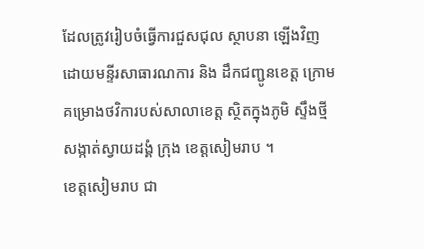ដែលត្រូវរៀបចំធ្វើការជួសជុល ស្ថាបនា ឡើងវិញ ដោយមន្ទីរសាធារណការ និង ដឹកជញ្ជូនខេត្ត ក្រោមគម្រោងថវិការបស់សាលាខេត្ត ស្ថិតក្នុងភូមិ ស្ទឹងថ្មី សង្កាត់ស្វាយដង្គំ ក្រុង ខេត្តសៀមរាប ។
ខេត្តសៀមរាប ជា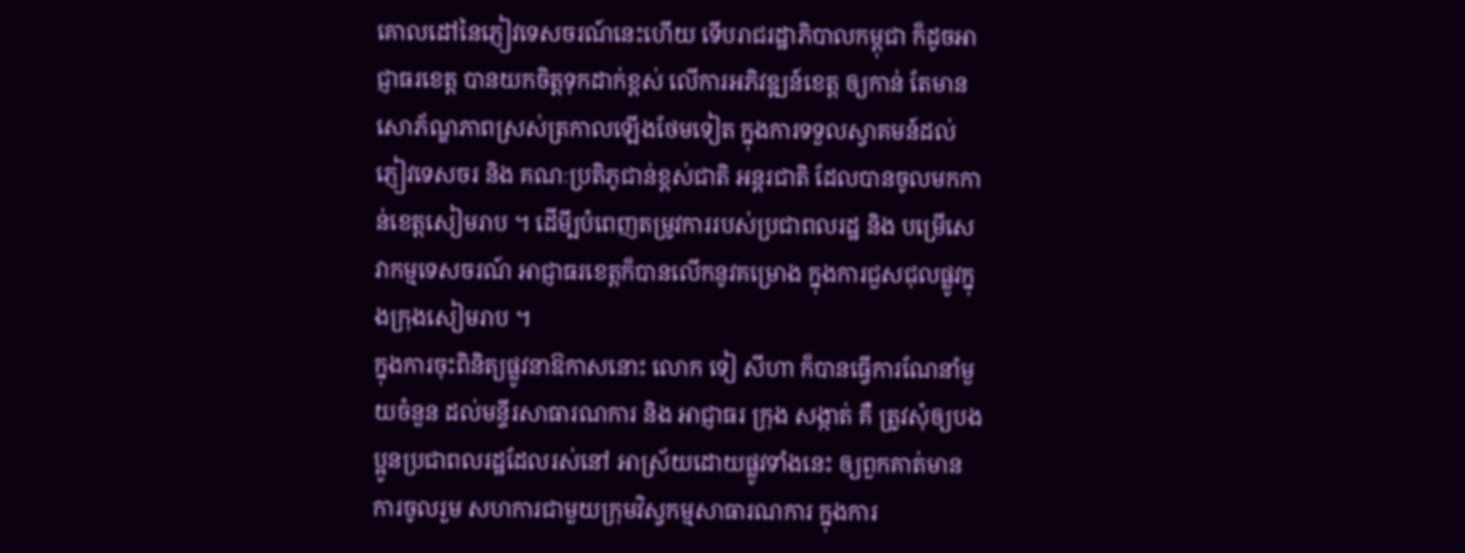គោលដៅនៃភ្ញៀវទេសចរណ៍នេះហើយ ទើបរាជរដ្ឋាភិបាលកម្ពុជា ក៏ដូចអាជ្ញាធរខេត្ត បានយកចិត្តទុកដាក់ខ្ពស់ លើការអភិវឌ្ឍន៍ខេត្ត ឲ្យកាន់ តែមានសោភ័ណ្ឌភាពស្រស់ត្រកាលឡើងថែមទៀត ក្នុងការទទួលស្វាគមន៍ដល់ភ្ញៀវទេសចរ និង គណៈប្រតិភូជាន់ខ្ពស់ជាតិ អន្តរជាតិ ដែលបានចូលមកកាន់ខេត្តសៀមរាប ។ ដើមី្បបំពេញតម្រូវការរបស់ប្រជាពលរដ្ឋ និង បម្រើសេវាកម្មទេសចរណ៍ អាជ្ញាធរខេត្តក៏បានលើកនូវគម្រោង ក្នុងការជួសជុលផ្លូវក្នុងក្រុងសៀមរាប ។
ក្នុងការចុះពិនិត្យផ្លូវនាឱកាសនោះ លោក ទៀ សីហា ក៏បានធ្វើការណែនាំមួយចំនួន ដល់មន្ទីរសាធារណការ និង អាជ្ញាធរ ក្រុង សង្កាត់ គឺ ត្រូវសុំឲ្យបងប្អូនប្រជាពលរដ្ឋដែលរស់នៅ អាស្រ័យដោយផ្លូវទាំងនេះ ឲ្យពួកគាត់មានការចូលរួម សហការជាមួយក្រុមវិស្វកម្មសាធារណការ ក្នុងការ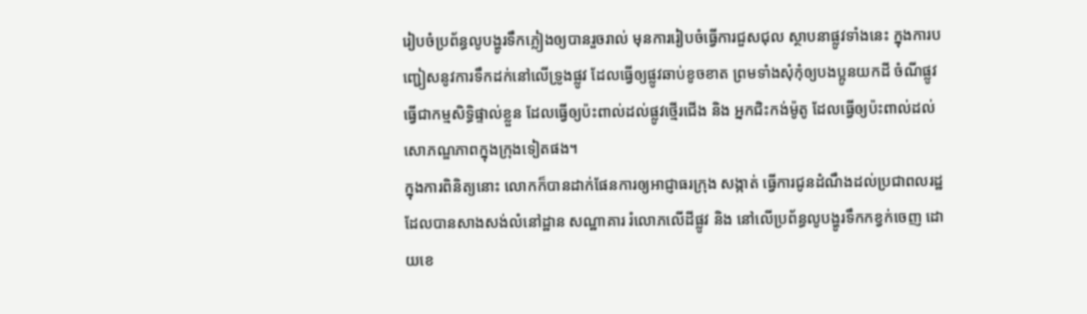រៀបចំប្រព័ន្ធលូបង្ហូរទឹកភ្លៀងឲ្យបានរួចរាល់ មុនការរៀបចំធ្វើការជួសជុល ស្ថាបនាផ្លូវទាំងនេះ ក្នុងការបញ្ជៀសនូវការទឹកដក់នៅលើទ្រូងផ្លូវ ដែលធ្វើឲ្យផ្លូវឆាប់ខូចខាត ព្រមទាំងសុំកុំឲ្យបងប្អូនយកដី ចំណីផ្លូវធ្វើជាកម្មសិទ្ធិផ្ទាល់ខ្លួន ដែលធ្វើឲ្យប៉ះពាល់ដល់ផ្លូវថ្មើរជើង និង អ្នកជិះកង់ម៉ូតូ ដែលធ្វើឲ្យប៉ះពាល់ដល់សោភណ្ឌភាពក្នុងក្រុងទៀតផង។
ក្នុងការពិនិត្យនោះ លោកក៏បានដាក់ផែនការឲ្យអាជ្ញាធរក្រុង សង្កាត់ ធ្វើការជូនដំណឹងដល់ប្រជាពលរដ្ឋ ដែលបានសាងសង់លំនៅដ្ឋាន សណ្ឋាគារ រំលោភលើដីផ្លូវ និង នៅលើប្រព័ន្ធលូបង្ហូរទឹកកខ្វក់ចេញ ដោយខេ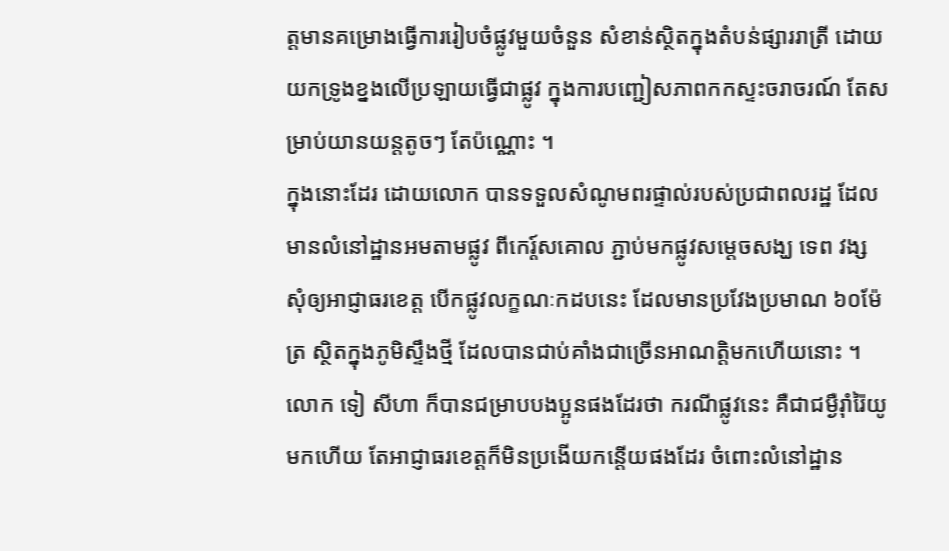ត្តមានគម្រោងធ្វើការរៀបចំផ្លូវមួយចំនួន សំខាន់ស្ថិតក្នុងតំបន់ផ្សាររាត្រី ដោយយកទ្រូងខ្នងលើប្រឡាយធ្វើជាផ្លូវ ក្នុងការបញ្ជៀសភាពកកស្ទះចរាចរណ៍ តែសម្រាប់យានយន្តតូចៗ តែប៉ណ្ណោះ ។
ក្នុងនោះដែរ ដោយលោក បានទទួលសំណូមពរផ្ទាល់របស់ប្រជាពលរដ្ឋ ដែលមានលំនៅដ្ឋានអមតាមផ្លូវ ពីកេរ្ត៍សគោល ភ្ជាប់មកផ្លូវសម្តេចសង្ឃ ទេព វង្ស សុំឲ្យអាជ្ញាធរខេត្ត បើកផ្លូវលក្ខណៈកដបនេះ ដែលមានប្រវែងប្រមាណ ៦០ម៉ែត្រ ស្ថិតក្នុងភូមិស្ទឹងថ្មី ដែលបានជាប់គាំងជាច្រើនអាណត្តិមកហើយនោះ ។ លោក ទៀ សីហា ក៏បានជម្រាបបងប្អូនផងដែរថា ករណីផ្លូវនេះ គឺជាជម្ងឺរ៉ាំរ៉ៃយូមកហើយ តែអាជ្ញាធរខេត្តក៏មិនប្រងើយកន្តើយផងដែរ ចំពោះលំនៅដ្ឋាន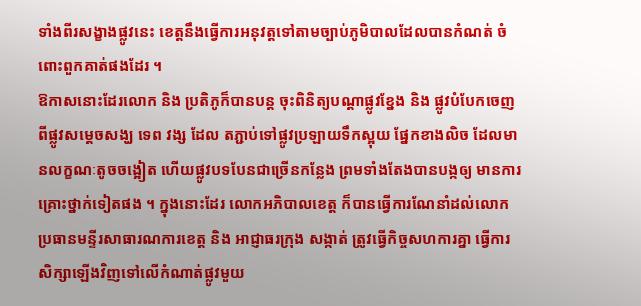ទាំងពីរសង្ខាងផ្លូវនេះ ខេត្តនឹងធ្វើការអនុវត្តទៅតាមច្បាប់ភូមិបាលដែលបានកំណត់ ចំពោះពួកគាត់ផងដែរ ។
ឱកាសនោះដែរលោក និង ប្រតិភូក៏បានបន្ត ចុះពិនិត្យបណ្តាផ្លូវខ្នែង និង ផ្លូវបំបែកចេញពីផ្លូវសម្តេចសង្ឃ ទេព វង្ស ដែល តភ្ជាប់ទៅផ្លូវប្រឡាយទឹកស្អុយ ផ្នែកខាងលិច ដែលមានលក្ខណៈតូចចង្អៀត ហើយផ្លូវបទបែនជាច្រើនកន្លែង ព្រមទាំងតែងបានបង្កឲ្យ មានការគ្រោះថ្នាក់ទៀតផង ។ ក្នុងនោះដែរ លោកអភិបាលខេត្ត ក៏បានធ្វើការណែនាំដល់លោកប្រធានមន្ទីរសាធារណការខេត្ត និង អាជ្ញាធរក្រុង សង្កាត់ ត្រូវធ្វើកិច្ចសហការគ្នា ធ្វើការសិក្សាឡើងវិញទៅលើកំណាត់ផ្លូវមួយ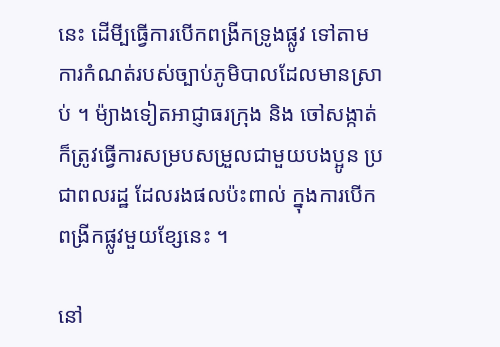នេះ ដើមី្បធ្វើការបើកពង្រីកទ្រូងផ្លូវ ទៅតាមការកំណត់របស់ច្បាប់ភូមិបាលដែលមានស្រាប់ ។ ម៉្យាងទៀតអាជ្ញាធរក្រុង និង ចៅសង្កាត់ ក៏ត្រូវធ្វើការសម្របសម្រួលជាមួយបងប្អូន ប្រជាពលរដ្ឋ ដែលរងផលប៉ះពាល់ ក្នុងការបើកពង្រីកផ្លូវមួយខ្សែនេះ ។

នៅ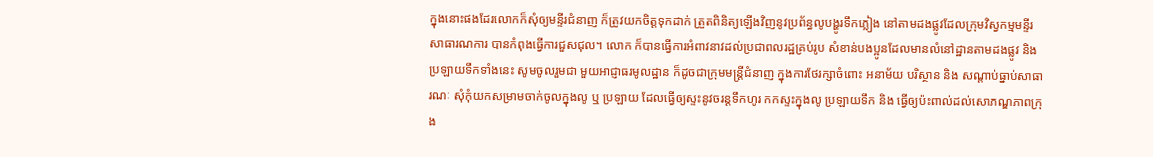ក្នុងនោះផងដែរលោកក៏សុំឲ្យមន្ទីរជំនាញ ក៏ត្រូវយកចិត្តទុកដាក់ ត្រួតពិនិត្យឡើងវិញនូវប្រព័ន្ធលូបង្ហូរទឹកភ្លៀង នៅតាមដងផ្លូវដែលក្រុមវិស្វកម្មមន្ទីរសាធារណការ បានកំពុងធ្វើការជួសជុល។ លោក ក៏បានធ្វើការអំពាវនាវដល់ប្រជាពលរដ្ឋគ្រប់រូប សំខាន់បងប្អូនដែលមានលំនៅដ្ឋានតាមដងផ្លូវ និង ប្រឡាយទឹកទាំងនេះ សូមចូលរួមជា មួយអាជ្ញាធរមូលដ្ឋាន ក៏ដូចជាក្រុមមន្ត្រីជំនាញ ក្នុងការថែរក្សាចំពោះ អនាម័យ បរិស្ថាន និង សណ្តាប់ធ្នាប់សាធារណៈ សុំកុំយកសម្រាមចាក់ចូលក្នុងលូ ឬ ប្រឡាយ ដែលធ្វើឲ្យស្ទះនូវចរន្តទឹកហូរ កកស្ទះក្នុងលូ ប្រឡាយទឹក និង ធ្វើឲ្យប៉ះពាល់ដល់សោភណ្ឌភាពក្រុង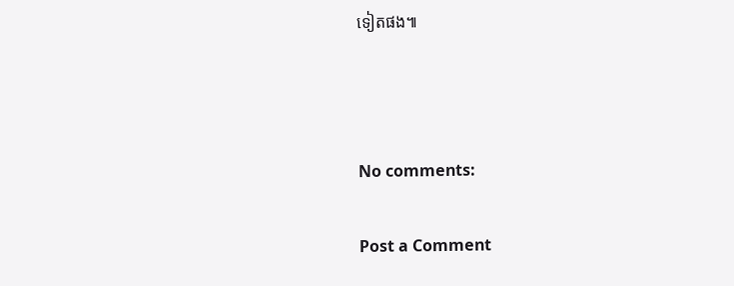ទៀតផង៕



No comments:

Post a Comment